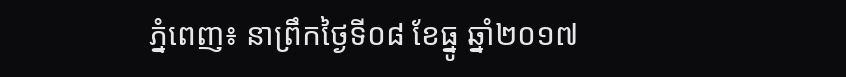ភ្នំពេញ៖ នាព្រឹកថ្ងៃទី០៨ ខែធ្នូ ឆ្នាំ២០១៧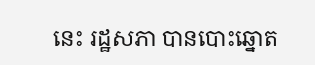នេះ រដ្ឋសភា បានបោះឆ្នោត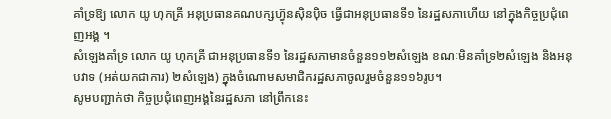គាំទ្រឱ្យ លោក យូ ហុកគ្រី អនុប្រធានគណបក្សហ៊្វុនស៊ិនប៉ិច ធ្វើជាអនុប្រធានទី១ នៃរដ្ឋសភាហើយ នៅក្នុងកិច្ចប្រជុំពេញអង្គ ។
សំឡេងគាំទ្រ លោក យូ ហុកគ្រី ជាអនុប្រធានទី១ នៃរដ្ឋសភាមានចំនួន១១២សំឡេង ខណៈមិនគាំទ្រ២សំឡេង និងអនុបវាទ (អត់យកជាការ) ២សំឡេង) ក្នុងចំណោមសមាជិករដ្ឋសភាចូលរួមចំនួន១១៦រូប។
សូមបញ្ជាក់ថា កិច្ចប្រជុំពេញអង្គនៃរដ្ឋសភា នៅព្រឹកនេះ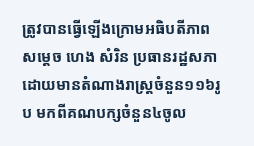ត្រូវបានធ្វើឡើងក្រោមអធិបតីភាព សម្តេច ហេង សំរិន ប្រធានរដ្ឋសភា ដោយមានតំណាងរាស្រ្តចំនួន១១៦រូប មកពីគណបក្សចំនួន៤ចូល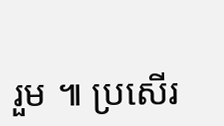រួម ៕ ប្រសើរ